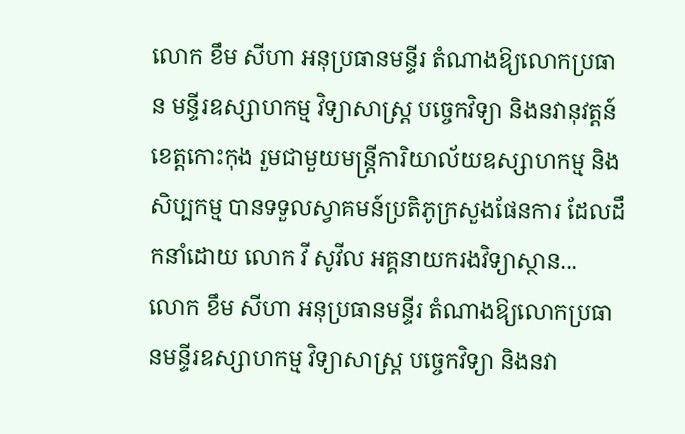លោក ខឹម សីហា អនុប្រធានមន្ទីរ តំណាងឱ្យលោកប្រធាន មន្ទីរឧស្សាហកម្ម វិទ្យាសាស្ត្រ បច្ចេកវិទ្យា និងនវានុវត្តន៍ខេត្តកោះកុង រួមជាមួយមន្ត្រីការិយាល័យឧស្សាហកម្ម និងសិប្បកម្ម បានទទួលស្វាគមន៍ប្រតិភូក្រសួងផែនការ ដែលដឹកនាំដោយ លោក វី សូវីល អគ្គនាយករងវិទ្យាស្ថាន...
លោក ខឹម សីហា អនុប្រធានមន្ទីរ តំណាងឱ្យលោកប្រធានមន្ទីរឧស្សាហកម្ម វិទ្យាសាស្ត្រ បច្ចេកវិទ្យា និងនវា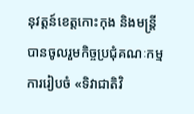នុវត្តន៍ខេត្តកោះកុង និងមន្ត្រី បានចូលរួមកិច្ចប្រជុំគណៈកម្មការរៀបចំ «ទិវាជាតិវិ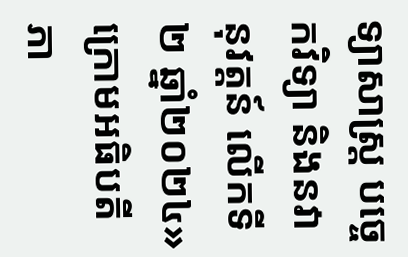ទ្យាសាស្រ្ត បច្ចេកវិទ្យា និងនវានុវត្តន៍ លើកទី២ ឆ្នាំ២០២៤» ក្រោមអធិបតីភា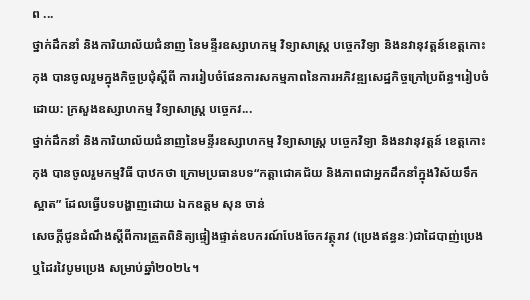ព ...
ថ្នាក់ដឹកនាំ និងការិយាល័យជំនាញ នៃមន្ទីរឧស្សាហកម្ម វិទ្យាសាស្ត្រ បច្ចេកវិទ្យា និងនវានុវត្តន៍ខេត្តកោះកុង បានចូលរួមក្នុងកិច្ចប្រជុំស្តីពី ការរៀបចំផែនការសកម្មភាពនៃការអភិវឌ្ឍសេដ្ឋកិច្ចក្រៅប្រព័ន្ធ។រៀបចំដោយ: ក្រសួងឧស្សាហកម្ម វិទ្យាសាស្ត្រ បច្ចេកវ...
ថ្នាក់ដឹកនាំ និងការិយាល័យជំនាញនៃមន្ទីរឧស្សាហកម្ម វិទ្យាសាស្ត្រ បច្ចេកវិទ្យា និងនវានុវត្តន៍ ខេត្តកោះកុង បានចូលរួមកម្មវិធី បាឋកថា ក្រោមប្រធានបទ“កត្តាជោគជ័យ និងភាពជាអ្នកដឹកនាំក្នុងវិស័យទឹកស្អាត” ដែលធ្វើបទបង្ហាញដោយ ឯកឧត្តម សុន ចាន់
សេចក្តីជូនដំណឹងស្តីពីការត្រួតពិនិត្យផ្ទៀងផ្ទាត់ឧបករណ៍បែងចែកវត្ថុរាវ (ប្រេងឥន្ធនៈ)ជាដៃបាញ់ប្រេង ឬដៃរវៃបូមប្រេង សម្រាប់ឆ្នាំ២០២៤។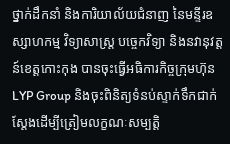ថ្នាក់ដឹកនាំ និងការិយាល័យជំនាញ នៃមន្ទីរឧស្សាហកម្ម វិទ្យាសាស្ត្រ បច្ចេកវិទ្យា និងនវានុវត្តន៍ខេត្តកោះកុង បានចុះធ្វេីអធិការកិច្ចក្រុមហ៊ុនLYP Group និងចុះពិនិត្យទំនប់ស្ទាក់ទឹកជាក់ស្តែងដេីម្បីត្រៀមលក្ខណៈសម្បត្តិ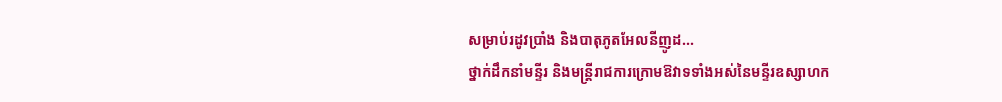សម្រាប់រដូវប្រាំង និងបាតុភូតអែលនីញូដ...
ថ្នាក់ដឹកនាំមន្ទីរ និងមន្ត្រីរាជការក្រោមឱវាទទាំងអស់នៃមន្ទីរឧស្សាហក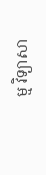ម្ម វិទ្យាសា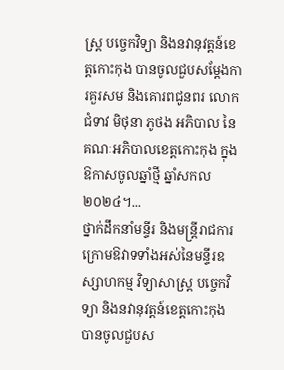ស្ត្រ បច្ចេកវិទ្យា និងនវានុវត្តន៍ខេត្តកោះកុង បានចូលជួបសម្តែងការគួរសម និងគោរពជូនពរ លោកជំទាវ មិថុនា ភូថង អភិបាល នៃគណៈអភិបាលខេត្តកោះកុង ក្នុងឱកាសចូលឆ្នាំថ្មី ឆ្នាំសកល ២០២៤។...
ថ្នាក់ដឹកនាំមន្ទីរ និងមន្ត្រីរាជការក្រោមឱវាទទាំងអស់នៃមន្ទីរឧស្សាហកម្ម វិទ្យាសាស្ត្រ បច្ចេកវិទ្យា និងនវានុវត្តន៍ខេត្តកោះកុង បានចូលជួបស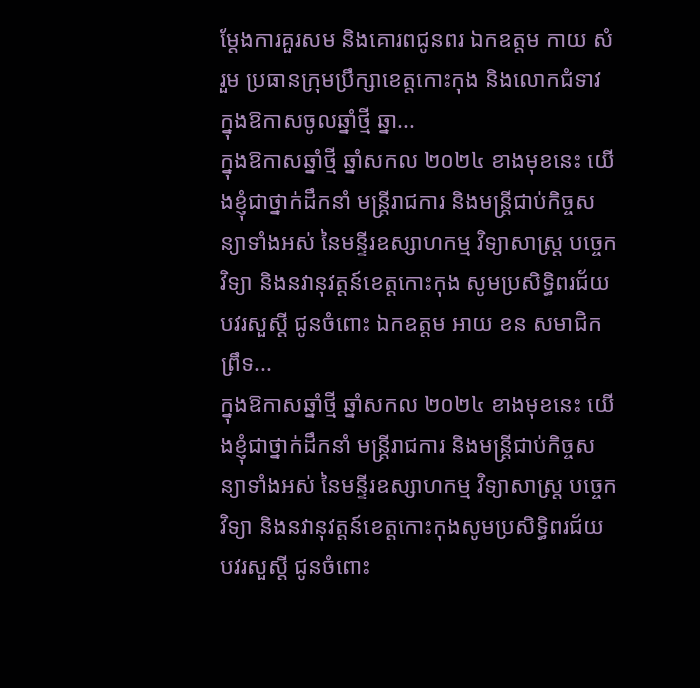ម្តែងការគួរសម និងគោរពជូនពរ ឯកឧត្តម កាយ សំរួម ប្រធានក្រុមប្រឹក្សាខេត្តកោះកុង និងលោកជំទាវ ក្នុងឱកាសចូលឆ្នាំថ្មី ឆ្នា...
ក្នុងឱកាសឆ្នាំថ្មី ឆ្នាំសកល ២០២៤ ខាងមុខនេះ យើងខ្ញុំជាថ្នាក់ដឹកនាំ មន្រ្តីរាជការ និងមន្ត្រីជាប់កិច្ចសន្យាទាំងអស់ នៃមន្ទីរឧស្សាហកម្ម វិទ្យាសាស្ត្រ បច្ចេកវិទ្យា និងនវានុវត្តន៍ខេត្តកោះកុង សូមប្រសិទ្ធិពរជ័យ បវរសួស្ដី ជូនចំពោះ ឯកឧត្តម អាយ ខន សមាជិកព្រឹទ...
ក្នុងឱកាសឆ្នាំថ្មី ឆ្នាំសកល ២០២៤ ខាងមុខនេះ យើងខ្ញុំជាថ្នាក់ដឹកនាំ មន្រ្តីរាជការ និងមន្ត្រីជាប់កិច្ចសន្យាទាំងអស់ នៃមន្ទីរឧស្សាហកម្ម វិទ្យាសាស្ត្រ បច្ចេកវិទ្យា និងនវានុវត្តន៍ខេត្តកោះកុងសូមប្រសិទ្ធិពរជ័យ បវរសួស្ដី ជូនចំពោះ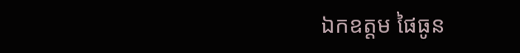ឯកឧត្តម ផៃធូន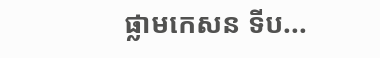ផ្លាមកេសន ទីប...